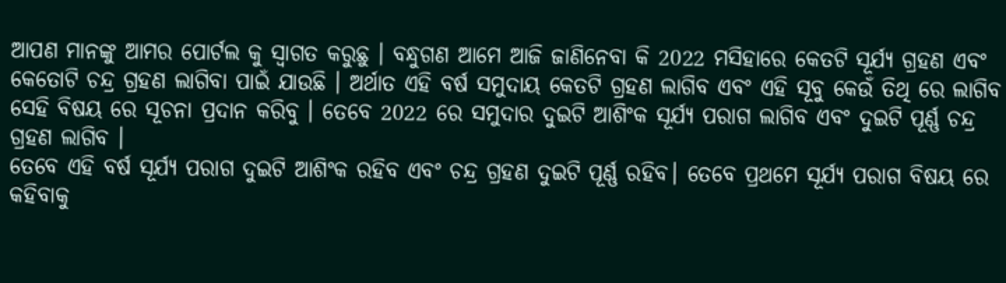ଆପଣ ମାନଙ୍କୁ ଆମର ପୋର୍ଟଲ କୁ ସ୍ୱାଗତ କରୁଛୁ । ବନ୍ଧୁଗଣ ଆମେ ଆଜି ଜାଣିନେବା କି 2022 ମସିହାରେ କେତଟି ସୂର୍ଯ୍ୟ ଗ୍ରହଣ ଏବଂ କେତୋଟି ଚନ୍ଦ୍ର ଗ୍ରହଣ ଲାଗିବା ପାଇଁ ଯାଉଛି । ଅର୍ଥାତ ଏହି ବର୍ଷ ସମୁଦାୟ କେତଟି ଗ୍ରହଣ ଲାଗିବ ଏବଂ ଏହି ସୂବୁ କେଉଁ ତିଥି ରେ ଲାଗିବ ସେହି ବିଷୟ ରେ ସୂଚନା ପ୍ରଦାନ କରିବୁ । ତେବେ 2022 ରେ ସମୁଦାର ଦୁଇଟି ଆଶିଂକ ସୂର୍ଯ୍ୟ ପରାଗ ଲାଗିବ ଏବଂ ଦୁଇଟି ପୂର୍ଣ୍ଣ ଚନ୍ଦ୍ର ଗ୍ରହଣ ଲାଗିବ ।
ତେବେ ଏହି ବର୍ଷ ସୂର୍ଯ୍ୟ ପରାଗ ଦୁଇଟି ଆଶିଂକ ରହିବ ଏବଂ ଚନ୍ଦ୍ର ଗ୍ରହଣ ଦୁଇଟି ପୂର୍ଣ୍ଣ ରହିବ। ତେବେ ପ୍ରଥମେ ସୂର୍ଯ୍ୟ ପରାଗ ବିଷୟ ରେ କହିବାକୁ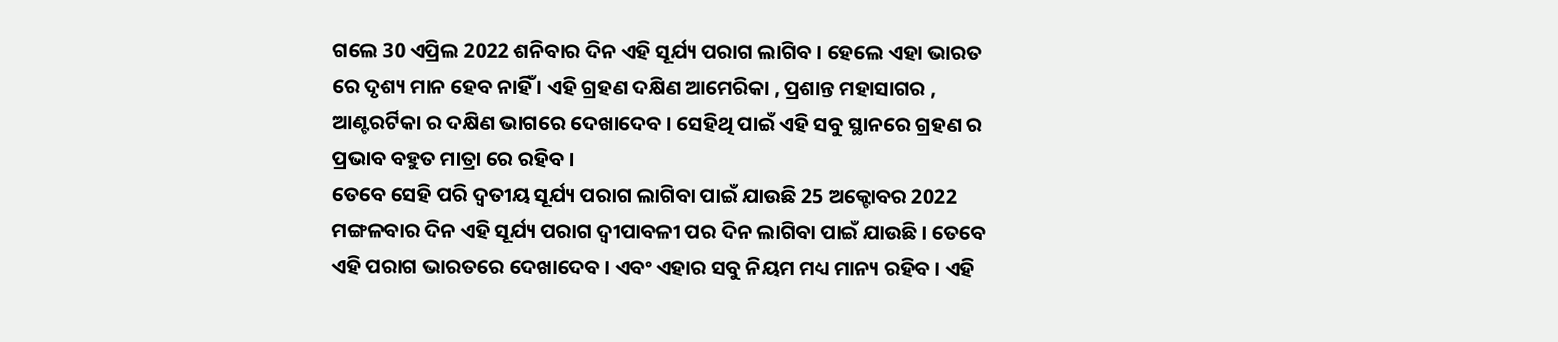ଗଲେ 30 ଏପ୍ରିଲ 2022 ଶନିବାର ଦିନ ଏହି ସୂର୍ଯ୍ୟ ପରାଗ ଲାଗିବ । ହେଲେ ଏହା ଭାରତ ରେ ଦୃଶ୍ୟ ମାନ ହେବ ନାହିଁ । ଏହି ଗ୍ରହଣ ଦକ୍ଷିଣ ଆମେରିକା , ପ୍ରଶାନ୍ତ ମହାସାଗର , ଆଣ୍ଟରର୍ଟିକା ର ଦକ୍ଷିଣ ଭାଗରେ ଦେଖାଦେବ । ସେହିଥି ପାଇଁ ଏହି ସବୁ ସ୍ଥାନରେ ଗ୍ରହଣ ର ପ୍ରଭାବ ବହୁତ ମାତ୍ରା ରେ ରହିବ ।
ତେବେ ସେହି ପରି ଦ୍ୱତୀୟ ସୂର୍ଯ୍ୟ ପରାଗ ଲାଗିବା ପାଇଁ ଯାଉଛି 25 ଅକ୍ଟୋବର 2022 ମଙ୍ଗଳବାର ଦିନ ଏହି ସୂର୍ଯ୍ୟ ପରାଗ ଦ୍ୱୀପାବଳୀ ପର ଦିନ ଲାଗିବା ପାଇଁ ଯାଉଛି । ତେବେ ଏହି ପରାଗ ଭାରତରେ ଦେଖାଦେବ । ଏବଂ ଏହାର ସବୁ ନିୟମ ମଧ୍ୟ ମାନ୍ୟ ରହିବ । ଏହି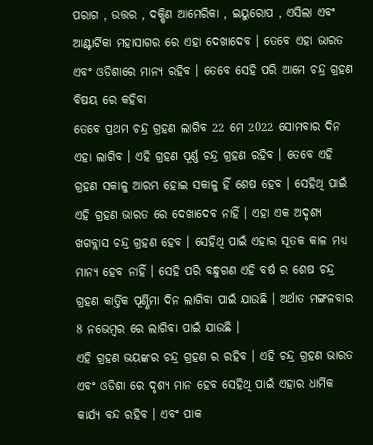ପରାଗ , ଉତ୍ତର , ଦକ୍ଷିଣ ଆମେରିକା , ଇୟୁରୋପ , ଏସିଲା ଏବଂ ଆଣ୍ଟାର୍ଟିକା ମହାସାଗର ରେ ଏହା ଦେଖାଦେବ । ତେବେ ଏହା ଭାରତ ଏବଂ ଓଡିଶାରେ ମାନ୍ୟ ରହିବ । ତେବେ ସେହି ପରି ଆମେ ଚନ୍ଦ୍ର ଗ୍ରହଣ ବିଷୟ ରେ କହିବା
ତେବେ ପ୍ରଥମ ଚନ୍ଦ୍ର ଗ୍ରହଣ ଲାଗିବ 22 ମେ 2022 ସୋମବାର ଦିନ ଏହା ଲାଗିବ । ଏହି ଗ୍ରହଣ ପୂର୍ଣ୍ଣ ଚନ୍ଦ୍ର ଗ୍ରହଣ ରହିବ । ତେବେ ଏହି ଗ୍ରହଣ ସକାଳୁ ଆରମ୍ଭ ହୋଇ ସକାଳୁ ହିଁ ଶେଷ ହେବ । ସେହିଥି ପାଇଁ ଏହି ଗ୍ରହଣ ଭାରତ ରେ ଦେଖାଦେବ ନାହିଁ । ଏହା ଏକ ଅଦୃଶ୍ୟ ଖଗବ୍ଲାସ ଚନ୍ଦ୍ର ଗ୍ରହଣ ହେବ । ସେହିଥି ପାଇଁ ଏହାର ସୂତକ କାଳ ମଧ୍ୟ ମାନ୍ୟ ହେବ ନାହିଁ । ସେହି ପରି ବନ୍ଧୁଗଣ ଏହି ବର୍ଷ ର ଶେଷ ଚନ୍ଦ୍ର ଗ୍ରହଣ କାର୍ତ୍ତିକ ପୂର୍ଣ୍ଣିମା ଦିନ ଲାଗିବା ପାଇଁ ଯାଉଛି । ଅର୍ଥାତ ମଙ୍ଗଳବାର 8 ନଭେମ୍ବର ରେ ଲାଗିବା ପାଇଁ ଯାଉଛି ।
ଏହି ଗ୍ରହଣ ଭୟଙ୍କର ଚନ୍ଦ୍ର ଗ୍ରହଣ ର ରହିବ । ଏହି ଚନ୍ଦ୍ର ଗ୍ରହଣ ଭାରତ ଏବଂ ଓଡିଶା ରେ ଦୃଶ୍ୟ ମାନ ହେବ ସେହିଥି ପାଇଁ ଏହାର ଧାର୍ମିକ କାର୍ଯ୍ୟ ବନ୍ଦ ରହିବ । ଏବଂ ପାକ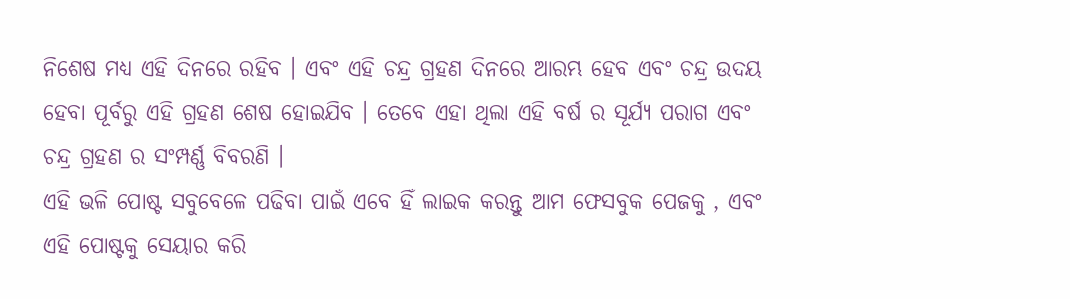ନିଶେଷ ମଧ୍ୟ ଏହି ଦିନରେ ରହିବ । ଏବଂ ଏହି ଚନ୍ଦ୍ର ଗ୍ରହଣ ଦିନରେ ଆରମ୍ଭ ହେବ ଏବଂ ଚନ୍ଦ୍ର ଉଦୟ ହେବା ପୂର୍ବରୁ ଏହି ଗ୍ରହଣ ଶେଷ ହୋଇଯିବ । ତେବେ ଏହା ଥିଲା ଏହି ବର୍ଷ ର ସୂର୍ଯ୍ୟ ପରାଗ ଏବଂ ଚନ୍ଦ୍ର ଗ୍ରହଣ ର ସଂମ୍ପର୍ଣ୍ଣ ବିବରଣି ।
ଏହି ଭଳି ପୋଷ୍ଟ ସବୁବେଳେ ପଢିବା ପାଇଁ ଏବେ ହିଁ ଲାଇକ କରନ୍ତୁ ଆମ ଫେସବୁକ ପେଜକୁ , ଏବଂ ଏହି ପୋଷ୍ଟକୁ ସେୟାର କରି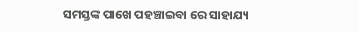ସମସ୍ତଙ୍କ ପାଖେ ପହଞ୍ଚାଇବା ରେ ସାହାଯ୍ୟ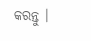କରନ୍ତୁ ।